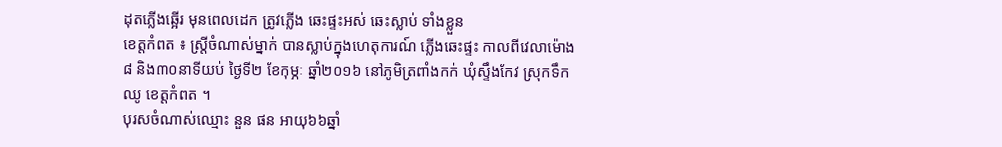ដុតភ្លើងឆ្អើរ មុនពេលដេក ត្រូវភ្លើង ឆេះផ្ទះអស់ ឆេះស្លាប់ ទាំងខ្លួន
ខេត្តកំពត ៖ ស្ត្រីចំណាស់ម្នាក់ បានស្លាប់ក្នុងហេតុការណ៍ ភ្លើងឆេះផ្ទះ កាលពីវេលាម៉ោង៨ និង៣០នាទីយប់ ថ្ងៃទី២ ខែកុម្ភៈ ឆ្នាំ២០១៦ នៅភូមិត្រពាំងកក់ ឃុំស្ទឹងកែវ ស្រុកទឹកឈូ ខេត្តកំពត ។
បុរសចំណាស់ឈ្មោះ នួន ផន អាយុ៦៦ឆ្នាំ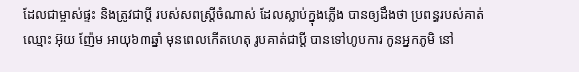ដែលជាម្ចាស់ផ្ទះ និងត្រូវជាប្តី របស់សពស្ត្រីចំណាស់ ដែលស្លាប់ក្នុងភ្លើង បានឲ្យដឹងថា ប្រពន្ធរបស់គាត់ ឈ្មោះ អ៊ុយ ញ៉ែម អាយុ៦៣ឆ្នាំ មុនពេលកើតហេតុ រូបគាត់ជាប្តី បានទៅហូបការ កូនអ្នកភូមិ នៅ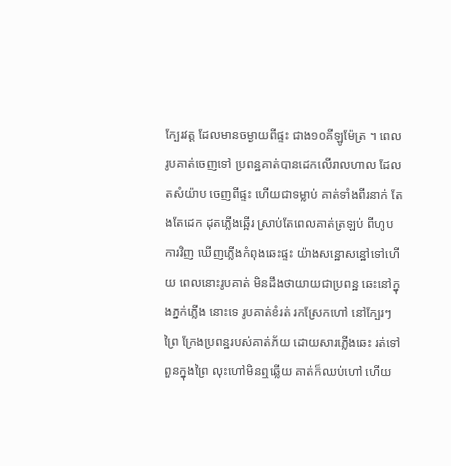ក្បែរវត្ត ដែលមានចម្ងាយពីផ្ទះ ជាង១០គីឡូម៉ែត្រ ។ ពេលរូបគាត់ចេញទៅ ប្រពន្ឋគាត់បានដេកលើរាលហាល ដែលតសំយ៉ាប ចេញពីផ្ទះ ហើយជាទម្លាប់ គាត់ទាំងពីរនាក់ តែងតែដេក ដុតភ្លើងឆ្អើរ ស្រាប់តែពេលគាត់ត្រឡប់ ពីហូបការវិញ ឃើញភ្លើងកំពុងឆេះផ្ទះ យ៉ាងសន្ឋោសន្ឋៅទៅហើយ ពេលនោះរូបគាត់ មិនដឹងថាយាយជាប្រពន្ឋ ឆេះនៅក្នុងភ្នក់ភ្លើង នោះទេ រូបគាត់ខំរត់ រកស្រែកហៅ នៅក្បែរៗព្រៃ ក្រែងប្រពន្ឋរបស់គាត់ភ័យ ដោយសារភ្លើងឆេះ រត់ទៅពួនក្នុងព្រៃ លុះហៅមិនឮឆ្លើយ គាត់ក៏ឈប់ហៅ ហើយ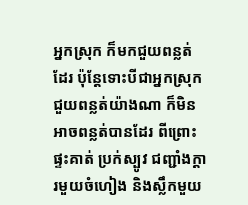អ្នកស្រុក ក៏មកជួយពន្លត់ដែរ ប៉ុន្តែទោះបីជាអ្នកស្រុក ជួយពន្លត់យ៉ាងណា ក៏មិនអាចពន្លត់បានដែរ ពីព្រោះផ្ទះគាត់ ប្រក់ស្បូវ ជញ្ជាំងក្តារមួយចំហៀង និងស្លឹកមួយ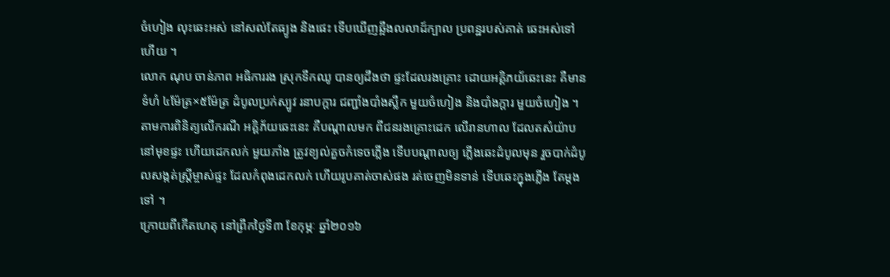ចំហៀង លុះឆេះអស់ នៅសល់តែធ្យូង និងផេះ ទើបឃើញឆ្អឹងលលាដ៍ក្បាល ប្រពន្ឋរបស់គាត់ ឆេះអស់ទៅហើយ ។
លោក ណុប ចាន់ភាព អធិការរង ស្រុកទឹកឈូ បានឲ្យដឹងថា ផ្ទះដែលរងគ្រោះ ដោយអគ្គិភយ័ឆេះនេះ គឺមានទំហំ ៤ម៉ែត្រ×៥ម៉ែត្រ ដំបូលប្រក់ស្បូវ រនាបក្តារ ជញ្ជាំងបាំងស្លឹក មួយចំហៀង និងបាំងក្តារ មួយចំហៀង ។ តាមការពិនិត្យលើករណី អគ្គិភ័យឆេះនេះ គឺបណ្តាលមក ពីជនរងគ្រោះដេក លើរានហាល ដែលតសំយ៉ាប នៅមុខផ្ទះ ហើយដេកលក់ មួយភាំង ត្រូវខ្យល់គួចកំទេចភ្លើង ទើបបណ្តាលឲ្យ ភ្លើងឆេះដំបូលមុន រួចបាក់ដំបូលសង្កត់ស្ត្រីម្ចាស់ផ្ទះ ដែលកំពុងដេកលក់ ហើយរូបគាត់ចាស់ផង រត់ចេញមិនទាន់ ទើបឆេះក្នុងភ្លើង តែម្តងទៅ ។
ក្រោយពីកើតហេតុ នៅព្រឹកថ្ងៃទី៣ ខែកុម្ភៈ ឆ្នាំ២០១៦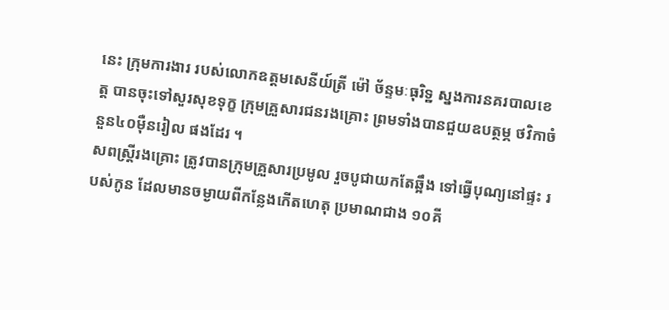នេះ ក្រុមការងារ របស់លោកឧត្តមសេនីយ៍ត្រី ម៉ៅ ច័ន្ទមៈធុរិទ្ឋ ស្នងការនគរបាលខេត្ត បានចុះទៅសួរសុខទុក្ខ ក្រុមគ្រួសារជនរងគ្រោះ ព្រមទាំងបានជួយឧបត្ថម្ភ ថវិកាចំនួន៤០ម៉ឺនរៀល ផងដែរ ។
សពស្ត្រីរងគ្រោះ ត្រូវបានក្រុមគ្រួសារប្រមូល រួចបូជាយកតែឆ្អឹង ទៅធ្វើបុណ្យនៅផ្ទះ របស់កូន ដែលមានចម្ងាយពីកន្លែងកើតហេតុ ប្រមាណជាង ១០គី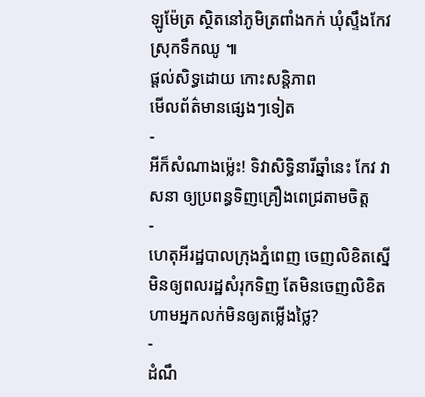ឡូម៉ែត្រ ស្ថិតនៅភូមិត្រពាំងកក់ ឃុំស្ទឹងកែវ ស្រុកទឹកឈូ ៕
ផ្តល់សិទ្ធដោយ កោះសន្តិភាព
មើលព័ត៌មានផ្សេងៗទៀត
-
អីក៏សំណាងម្ល៉េះ! ទិវាសិទ្ធិនារីឆ្នាំនេះ កែវ វាសនា ឲ្យប្រពន្ធទិញគ្រឿងពេជ្រតាមចិត្ត
-
ហេតុអីរដ្ឋបាលក្រុងភ្នំពេញ ចេញលិខិតស្នើមិនឲ្យពលរដ្ឋសំរុកទិញ តែមិនចេញលិខិតហាមអ្នកលក់មិនឲ្យតម្លើងថ្លៃ?
-
ដំណឹ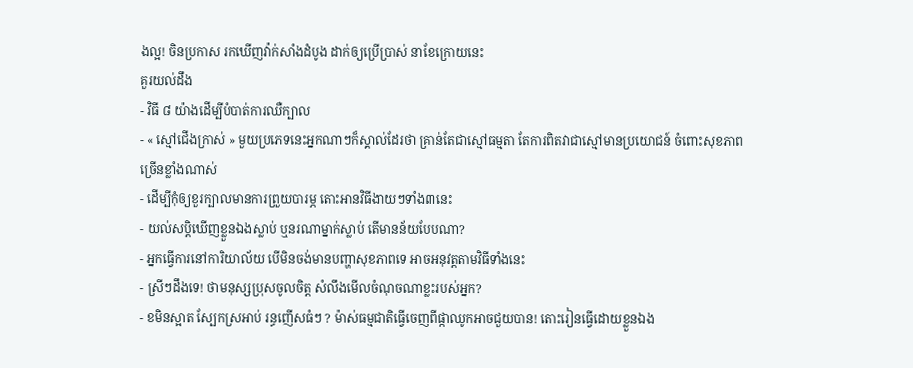ងល្អ! ចិនប្រកាស រកឃើញវ៉ាក់សាំងដំបូង ដាក់ឲ្យប្រើប្រាស់ នាខែក្រោយនេះ
គួរយល់ដឹង
- វិធី ៨ យ៉ាងដើម្បីបំបាត់ការឈឺក្បាល
- « ស្មៅជើងក្រាស់ » មួយប្រភេទនេះអ្នកណាៗក៏ស្គាល់ដែរថា គ្រាន់តែជាស្មៅធម្មតា តែការពិតវាជាស្មៅមានប្រយោជន៍ ចំពោះសុខភាពច្រើនខ្លាំងណាស់
- ដើម្បីកុំឲ្យខួរក្បាលមានការព្រួយបារម្ភ តោះអានវិធីងាយៗទាំង៣នេះ
- យល់សប្តិឃើញខ្លួនឯងស្លាប់ ឬនរណាម្នាក់ស្លាប់ តើមានន័យបែបណា?
- អ្នកធ្វើការនៅការិយាល័យ បើមិនចង់មានបញ្ហាសុខភាពទេ អាចអនុវត្តតាមវិធីទាំងនេះ
- ស្រីៗដឹងទេ! ថាមនុស្សប្រុសចូលចិត្ត សំលឹងមើលចំណុចណាខ្លះរបស់អ្នក?
- ខមិនស្អាត ស្បែកស្រអាប់ រន្ធញើសធំៗ ? ម៉ាស់ធម្មជាតិធ្វើចេញពីផ្កាឈូកអាចជួយបាន! តោះរៀនធ្វើដោយខ្លួនឯង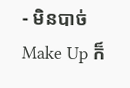- មិនបាច់ Make Up ក៏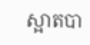ស្អាតបា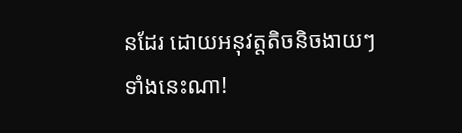នដែរ ដោយអនុវត្តតិចនិចងាយៗទាំងនេះណា!